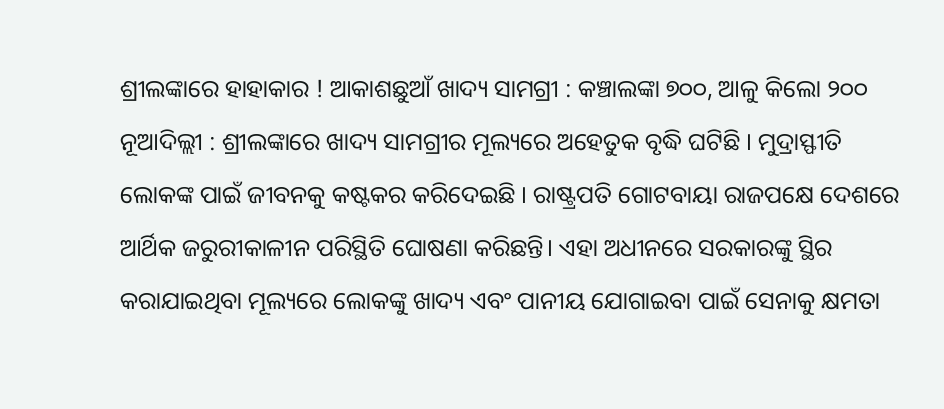ଶ୍ରୀଲଙ୍କାରେ ହାହାକାର ! ଆକାଶଛୁଆଁ ଖାଦ୍ୟ ସାମଗ୍ରୀ : କଞ୍ଚାଲଙ୍କା ୭୦୦, ଆଳୁ କିଲୋ ୨୦୦
ନୂଆଦିଲ୍ଲୀ : ଶ୍ରୀଲଙ୍କାରେ ଖାଦ୍ୟ ସାମଗ୍ରୀର ମୂଲ୍ୟରେ ଅହେତୁକ ବୃଦ୍ଧି ଘଟିଛି । ମୁଦ୍ରାସ୍ଫୀତି ଲୋକଙ୍କ ପାଇଁ ଜୀବନକୁ କଷ୍ଟକର କରିଦେଇଛି । ରାଷ୍ଟ୍ରପତି ଗୋଟବାୟା ରାଜପକ୍ଷେ ଦେଶରେ ଆର୍ଥିକ ଜରୁରୀକାଳୀନ ପରିସ୍ଥିତି ଘୋଷଣା କରିଛନ୍ତି। ଏହା ଅଧୀନରେ ସରକାରଙ୍କୁ ସ୍ଥିର କରାଯାଇଥିବା ମୂଲ୍ୟରେ ଲୋକଙ୍କୁ ଖାଦ୍ୟ ଏବଂ ପାନୀୟ ଯୋଗାଇବା ପାଇଁ ସେନାକୁ କ୍ଷମତା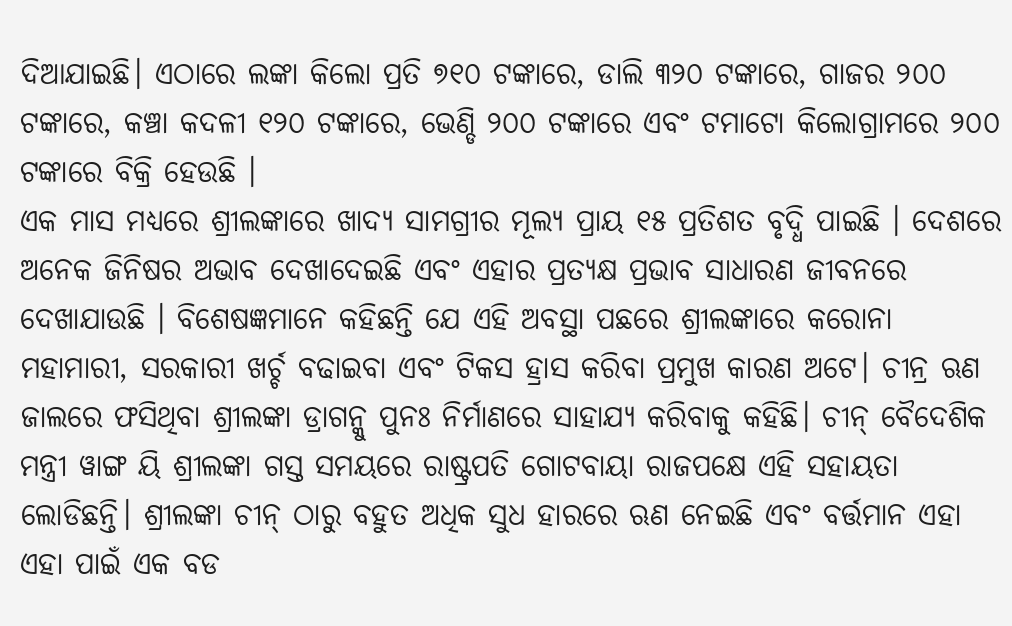ଦିଆଯାଇଛି। ଏଠାରେ ଲଙ୍କା କିଲୋ ପ୍ରତି ୭୧୦ ଟଙ୍କାରେ, ଡାଲି ୩୨୦ ଟଙ୍କାରେ, ଗାଜର ୨୦୦ ଟଙ୍କାରେ, କଞ୍ଚା କଦଳୀ ୧୨୦ ଟଙ୍କାରେ, ଭେଣ୍ଡି ୨୦୦ ଟଙ୍କାରେ ଏବଂ ଟମାଟୋ କିଲୋଗ୍ରାମରେ ୨୦୦ ଟଙ୍କାରେ ବିକ୍ରି ହେଉଛି ।
ଏକ ମାସ ମଧ୍ୟରେ ଶ୍ରୀଲଙ୍କାରେ ଖାଦ୍ୟ ସାମଗ୍ରୀର ମୂଲ୍ୟ ପ୍ରାୟ ୧୫ ପ୍ରତିଶତ ବୃଦ୍ଧି ପାଇଛି । ଦେଶରେ ଅନେକ ଜିନିଷର ଅଭାବ ଦେଖାଦେଇଛି ଏବଂ ଏହାର ପ୍ରତ୍ୟକ୍ଷ ପ୍ରଭାବ ସାଧାରଣ ଜୀବନରେ ଦେଖାଯାଉଛି । ବିଶେଷଜ୍ଞମାନେ କହିଛନ୍ତି ଯେ ଏହି ଅବସ୍ଥା ପଛରେ ଶ୍ରୀଲଙ୍କାରେ କରୋନା ମହାମାରୀ, ସରକାରୀ ଖର୍ଚ୍ଚ ବଢାଇବା ଏବଂ ଟିକସ ହ୍ରାସ କରିବା ପ୍ରମୁଖ କାରଣ ଅଟେ। ଚୀନ୍ର ଋଣ ଜାଲରେ ଫସିଥିବା ଶ୍ରୀଲଙ୍କା ଡ୍ରାଗନ୍କୁ ପୁନଃ ନିର୍ମାଣରେ ସାହାଯ୍ୟ କରିବାକୁ କହିଛି। ଚୀନ୍ ବୈଦେଶିକ ମନ୍ତ୍ରୀ ୱାଙ୍ଗ ୟି ଶ୍ରୀଲଙ୍କା ଗସ୍ତ ସମୟରେ ରାଷ୍ଟ୍ରପତି ଗୋଟବାୟା ରାଜପକ୍ଷେ ଏହି ସହାୟତା ଲୋଡିଛନ୍ତି। ଶ୍ରୀଲଙ୍କା ଚୀନ୍ ଠାରୁ ବହୁତ ଅଧିକ ସୁଧ ହାରରେ ଋଣ ନେଇଛି ଏବଂ ବର୍ତ୍ତମାନ ଏହା ଏହା ପାଇଁ ଏକ ବଡ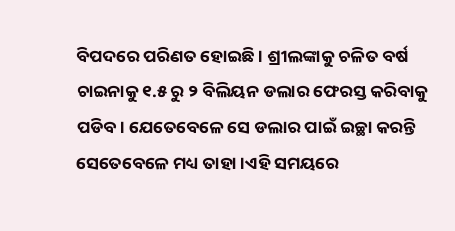ବିପଦରେ ପରିଣତ ହୋଇଛି । ଶ୍ରୀଲଙ୍କାକୁ ଚଳିତ ବର୍ଷ ଚାଇନାକୁ ୧.୫ ରୁ ୨ ବିଲିୟନ ଡଲାର ଫେରସ୍ତ କରିବାକୁ ପଡିବ। ଯେତେବେଳେ ସେ ଡଲାର ପାଇଁ ଇଚ୍ଛା କରନ୍ତି ସେତେବେଳେ ମଧ୍ୟ ତାହା ।ଏହି ସମୟରେ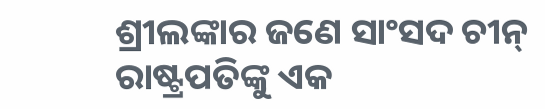ଶ୍ରୀଲଙ୍କାର ଜଣେ ସାଂସଦ ଚୀନ୍ ରାଷ୍ଟ୍ରପତିଙ୍କୁ ଏକ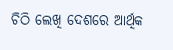ଚିଠି ଲେଖି ଦେଶରେ ଆର୍ଥିକ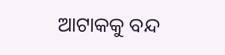ଆଟାକକୁ ବନ୍ଦ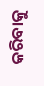କରିବାକୁ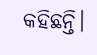କହିଛନ୍ତି।